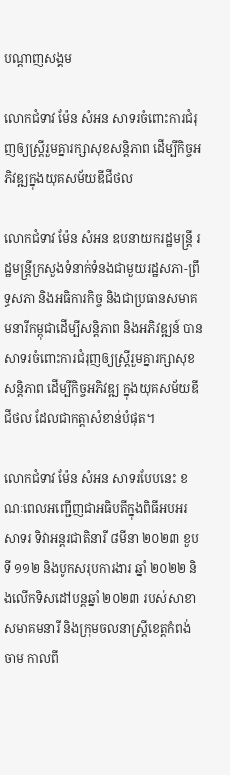បណ្តាញសង្គម

លោកជំទាវ ម៉ែន សំអន សាទរចំពោះការជំរុញឲ្យស្រ្តីរួមគ្នារក្សាសុខសន្តិភាព ដើម្បីកិច្ចអភិវឌ្ឍក្នុងយុគសម័យឌីជីថល

លោកជំទាវ ម៉ែន សំអន ឧបនាយករដ្ឋមន្រ្តី រដ្ឋមន្រ្តីក្រសួងទំនាក់ទំនងជាមួយរដ្ឋសភា-ព្រឹទ្ធសភា និងអធិការកិច្ច និងជាប្រធានសមាគមនារីកម្ពុជាដើម្បីសន្តិភាព និងអភិវឌ្ឍន៍ បានសាទរចំពោះការជំរុញឲ្យស្រ្តីរួមគ្នារក្សាសុខសន្តិភាព ដើម្បីកិច្ចអភិវឌ្ឍ ក្នុងយុគសម័យឌីជីថល ដែលជាកត្តាសំខាន់បំផុត។

លោកជំទាវ ម៉ែន សំអន សាទរបែបនេះ ខណៈពេលអញ្ជើញជាអធិបតីក្នុងពិធីអបអរសាទរ ទិវាអន្តរជាតិនារី ៨មីនា ២០២៣ ខួបទី ១១២ និងបូកសរុបការងារ ឆ្នាំ ២០២២ និងលើកទិសដៅបន្តឆ្នាំ ២០២៣ របស់សាខាសមាគមនារី និងក្រុមចលនាស្ត្រីខេត្តកំពង់ចាម កាលពី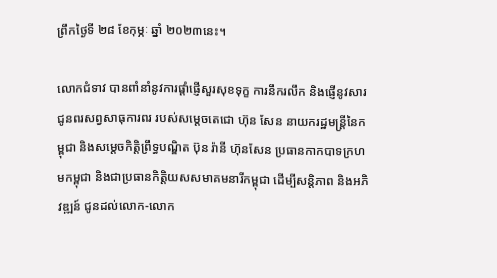ព្រឹកថ្ងៃទី ២៨ ខែកុម្ភៈ ឆ្នាំ ២០២៣នេះ។

លោកជំទាវ បានពាំនាំនូវការផ្តាំផ្ញើសួរសុខទុក្ខ ការនឹករលឹក និងផ្ញើនូវសារជូនពរសព្វសាធុការពរ របស់សម្តេចតេជោ ហ៊ុន សែន នាយករដ្ឋមន្ត្រីនៃកម្ពុជា និងសម្តេចកិត្តិព្រឹទ្ធបណ្ឌិត ប៊ុន រ៉ានី ហ៊ុនសែន ប្រធានកាកបាទក្រហមកម្ពុជា និងជាប្រធានកិត្តិយសសមាគមនារីកម្ពុជា ដើម្បីសន្តិភាព និងអភិវឌ្ឍន៍ ជូនដល់លោក-លោក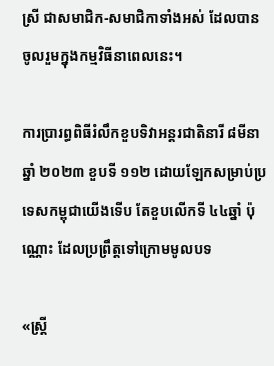ស្រី ជាសមាជិក-សមាជិកាទាំងអស់ ដែលបានចូលរួមក្នុងកម្មវិធីនាពេលនេះ។

ការប្រារព្ធពិធីរំលឹកខួបទិវាអន្តរជាតិនារី ៨មីនា ឆ្នាំ ២០២៣ ខួបទី ១១២ ដោយឡែកសម្រាប់ប្រទេសកម្ពុជាយើងទើប តែខួបលើកទី ៤៤ឆ្នាំ ប៉ុណ្ណោះ ដែលប្រព្រឹត្តទៅក្រោមមូលបទ

«ស្រ្តី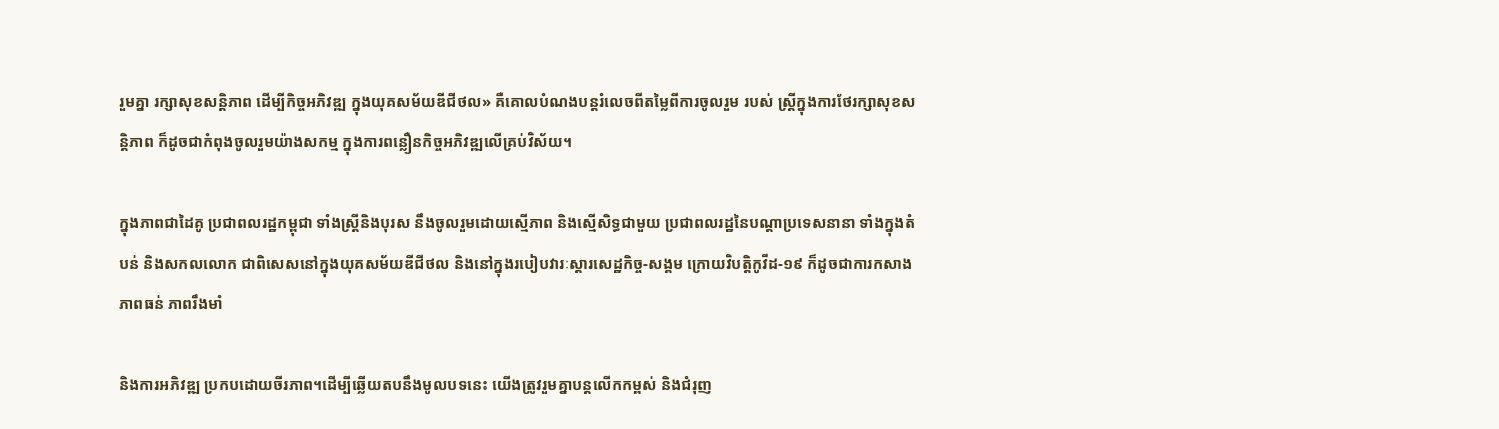រួមគ្នា រក្សាសុខសន្តិភាព ដើម្បីកិច្ចអភិវឌ្ឍ ក្នុងយុគសម័យឌីជីថល» គឺគោលបំណងបន្តរំលេចពីតម្លៃពីការចូលរួម របស់ ស្ត្រីក្នុងការថែរក្សាសុខសន្តិភាព ក៏ដូចជាកំពុងចូលរួមយ៉ាងសកម្ម ក្នុងការពន្លឿនកិច្ចអភិវឌ្ឍលើគ្រប់វិស័យ។

ក្នុងភាពជាដៃគូ ប្រជាពលរដ្ឋកម្ពុជា ទាំងស្ត្រីនិងបុរស នឹងចូលរួមដោយស្មើភាព និងស្មើសិទ្ធជាមួយ ប្រជាពលរដ្ឋនៃបណ្តាប្រទេសនានា ទាំងក្នុងតំបន់ និងសកលលោក ជាពិសេសនៅក្នុងយុគសម័យឌីជីថល និងនៅក្នុងរបៀបវារៈស្តារសេដ្ឋកិច្ច-សង្គម ក្រោយវិបត្តិកូវីដ-១៩ ក៏ដូចជាការកសាងភាពធន់ ភាពរឹងមាំ

និងការអភិវឌ្ឍ ប្រកបដោយចីរភាព។ដើម្បីឆ្លើយតបនឹងមូលបទនេះ យើងត្រូវរួមគ្នាបន្តលើកកម្ពស់ និងជំរុញ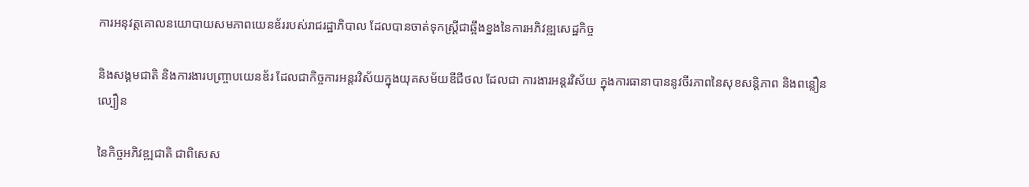ការអនុវត្តគោលនយោបាយសមភាពយេនឌ័ររបស់រាជរដ្ឋាភិបាល ដែលបានចាត់ទុកស្រ្តីជាឆ្អឹងខ្នងនៃការអភិវឌ្ឍសេដ្ឋកិច្ច

និងសង្គមជាតិ និងការងារបញ្ច្រាបយេនឌ័រ ដែលជាកិច្ចការអន្តរវិស័យក្នុងយុគសម័យឌីជីថល ដែលជា ការងារអន្តរវិស័យ ក្នុងការធានាបាននូវចីរភាពនៃសុខសន្តិភាព និងពន្លឿនល្បឿន

នៃកិច្ចអភិវឌ្ឍជាតិ ជាពិសេស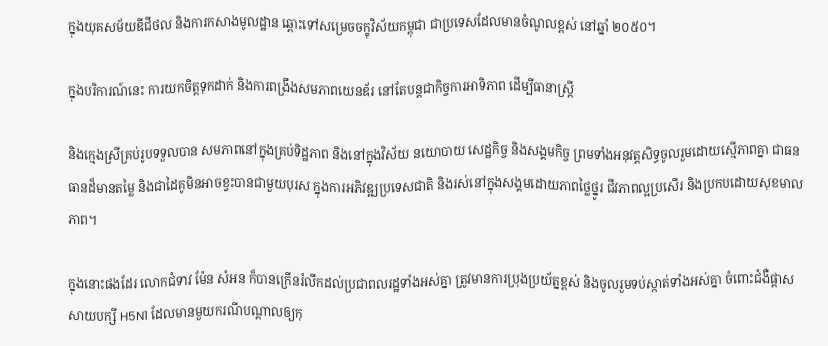ក្នុងយុគសម័យឌីជីថល និងការកសាងមូលដ្ឋាន ឆ្ពោះទៅសម្រេចចក្ខុវិស័យកម្ពុជា ជាប្រទេសដែលមានចំណូលខ្ពស់ នៅឆ្នាំ ២០៥០។

ក្នុងបរិការណ៍នេះ ការយកចិត្តទុកដាក់ និងការពង្រឹងសមភាពយេនឌ័រ នៅតែបន្តជាកិច្ចការអាទិភាព ដើម្បីធានាស្រ្តី

និងក្មេងស្រីគ្រប់រូបទទួលបាន សមភាពនៅក្នុងគ្រប់ទិដ្ឋភាព និងនៅក្នុងវិស័យ នយោបាយ សេដ្ឋកិច្ច និងសង្គមកិច្ច ព្រមទាំងអនុវត្តសិទ្ធចូលរួមដោយស្មើភាពគ្នា ជាធនធានដ៏មានតម្លៃ និងជាដៃគូមិនអាចខ្វះបានជាមួយបុរស ក្នុងការអភិវឌ្ឍប្រទេសជាតិ និងរស់នៅក្នុងសង្គមដោយភាពថ្លៃថ្នូរ ជីវភាពល្អប្រសើរ និងប្រកបដោយសុខមាលភាព។

ក្នុងនោះផងដែរ លោកជំទាវ ម៉ែន សំអន ក៏បានក្រើនរំលឹកដល់ប្រជាពលរដ្ឋទាំងអស់គ្នា ត្រូវមានការប្រុងប្រយ័ត្នខ្ពស់ និងចូលរួមទប់ស្កាត់ទាំងអស់គ្នា ចំពោះជំងឺផ្តាសសាយបក្សី H5N1 ដែលមានមួយករណីបណ្តាលឲ្យកុ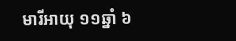មារីអាយុ ១១ឆ្នាំ ៦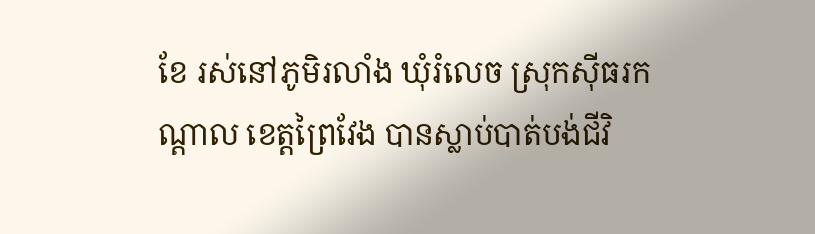ខែ រស់នៅភូមិរលាំង ឃុំរំលេច ស្រុកស៊ីធរកណ្តាល ខេត្តព្រៃវែង បានស្លាប់បាត់បង់ជីវិ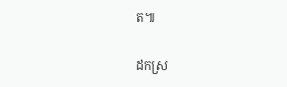ត៕

ដកស្រ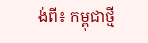ង់ពី៖ កម្ពុជាថ្មី